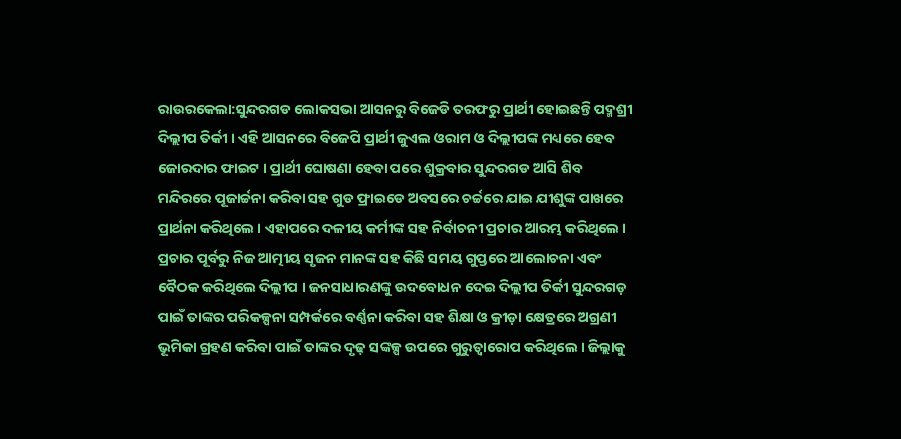ରାଉରକେଲା:ସୁନ୍ଦରଗଡ ଲୋକସଭା ଆସନରୁ ବିଜେଡି ତରଫରୁ ପ୍ରାର୍ଥୀ ହୋଇଛନ୍ତି ପଦ୍ମଶ୍ରୀ ଦିଲ୍ଲୀପ ତିର୍କୀ । ଏହି ଆସନରେ ବିଜେପି ପ୍ରାର୍ଥୀ ଜୁଏଲ ଓରାମ ଓ ଦିଲ୍ଲୀପଙ୍କ ମଧ୍ୟରେ ହେବ ଜୋରଦାର ଫାଇଟ । ପ୍ରାର୍ଥୀ ଘୋଷଣା ହେବା ପରେ ଶୁକ୍ରବାର ସୁନ୍ଦରଗଡ ଆସି ଶିବ ମନ୍ଦିରରେ ପୂଜାର୍ଚ୍ଚନା କରିବା ସହ ଗୁଡ ଫ୍ରାଇଡେ ଅବସରେ ଚର୍ଚ୍ଚରେ ଯାଇ ଯୀଶୁଙ୍କ ପାଖରେ ପ୍ରାର୍ଥନା କରିଥିଲେ । ଏହାପରେ ଦଳୀୟ କର୍ମୀଙ୍କ ସହ ନିର୍ବାଚନୀ ପ୍ରଚାର ଆରମ୍ଭ କରିଥିଲେ ।
ପ୍ରଚାର ପୂର୍ବରୁ ନିଜ ଆତ୍ମୀୟ ସୃଜନ ମାନଙ୍କ ସହ କିଛି ସମୟ ଗୁପ୍ତରେ ଆଲୋଚନା ଏବଂ ବୈଠକ କରିଥିଲେ ଦିଲ୍ଲୀପ । ଜନସାଧାରଣଙ୍କୁ ଉଦବୋଧନ ଦେଇ ଦିଲ୍ଲୀପ ତିର୍କୀ ସୁନ୍ଦରଗଡ଼ ପାଇଁ ତାଙ୍କର ପରିକଳ୍ପନା ସମ୍ପର୍କରେ ବର୍ଣ୍ଣନା କରିବା ସହ ଶିକ୍ଷା ଓ କ୍ରୀଡ଼ା କ୍ଷେତ୍ରରେ ଅଗ୍ରଣୀ ଭୂମିକା ଗ୍ରହଣ କରିବା ପାଇଁ ତାଙ୍କର ଦୃଢ଼ ସଙ୍କଳ୍ପ ଉପରେ ଗୁରୁତ୍ୱାରୋପ କରିଥିଲେ । ଜିଲ୍ଲାକୁ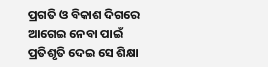ପ୍ରଗତି ଓ ବିକାଶ ଦିଗରେ ଆଗେଇ ନେବା ପାଇଁ ପ୍ରତିଶୃତି ଦେଇ ସେ ଶିକ୍ଷା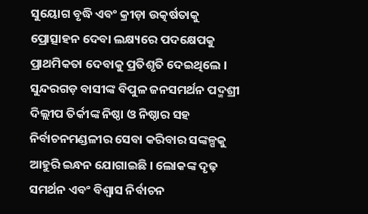ସୁୟୋଗ ବୃଦ୍ଧି ଏବଂ କ୍ରୀଡ଼ା ଉତ୍କର୍ଷତାକୁ ପ୍ରୋତ୍ସାହନ ଦେବା ଲକ୍ଷ୍ୟରେ ପଦକ୍ଷେପକୁ ପ୍ରାଥମିକତା ଦେବାକୁ ପ୍ରତିଶୃତି ଦେଇଥିଲେ । ସୁନ୍ଦରଗଡ଼ ବାସୀଙ୍କ ବିପୁଳ ଜନସମର୍ଥନ ପଦ୍ମଶ୍ରୀ ଦିଲ୍ଲୀପ ତିର୍କୀଙ୍କ ନିଷ୍ଠା ଓ ନିଷ୍ଠାର ସହ ନିର୍ବାଚନମଣ୍ଡଳୀର ସେବା କରିବାର ସଙ୍କଳ୍ପକୁ ଆହୁରି ଇନ୍ଧନ ଯୋଗାଇଛି । ଲୋକଙ୍କ ଦୃଢ଼ ସମର୍ଥନ ଏବଂ ବିଶ୍ୱାସ ନିର୍ବାଚନ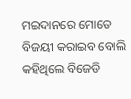ମଇଦାନରେ ମୋତେ ବିଜୟୀ କରାଇବ ବୋଲି କହିଥିଲେ ବିଜେଡି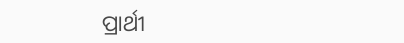ପ୍ରାର୍ଥୀ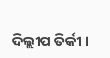ଦିଲ୍ଲୀପ ତିର୍କୀ ।